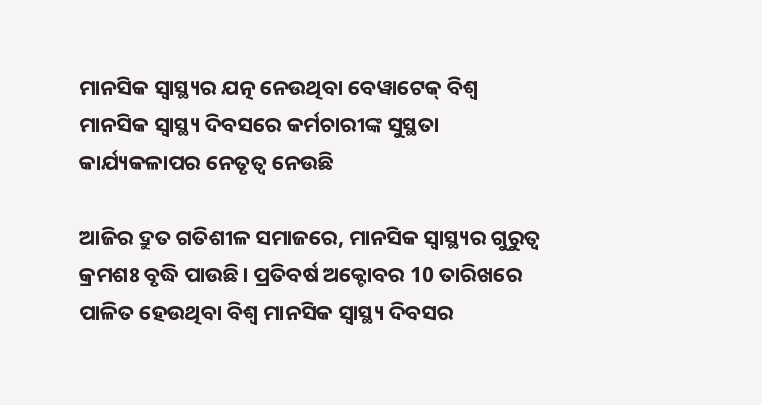ମାନସିକ ସ୍ୱାସ୍ଥ୍ୟର ଯତ୍ନ ନେଉଥିବା ବେୱାଟେକ୍ ବିଶ୍ୱ ମାନସିକ ସ୍ୱାସ୍ଥ୍ୟ ଦିବସରେ କର୍ମଚାରୀଙ୍କ ସୁସ୍ଥତା କାର୍ଯ୍ୟକଳାପର ନେତୃତ୍ୱ ନେଉଛି

ଆଜିର ଦ୍ରୁତ ଗତିଶୀଳ ସମାଜରେ, ମାନସିକ ସ୍ୱାସ୍ଥ୍ୟର ଗୁରୁତ୍ୱ କ୍ରମଶଃ ବୃଦ୍ଧି ପାଉଛି। ପ୍ରତିବର୍ଷ ଅକ୍ଟୋବର 10 ତାରିଖରେ ପାଳିତ ହେଉଥିବା ବିଶ୍ୱ ମାନସିକ ସ୍ୱାସ୍ଥ୍ୟ ଦିବସର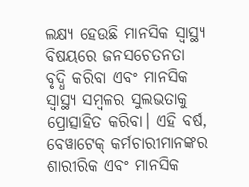ଲକ୍ଷ୍ୟ ହେଉଛି ମାନସିକ ସ୍ୱାସ୍ଥ୍ୟ ବିଷୟରେ ଜନସଚେତନତା ବୃଦ୍ଧି କରିବା ଏବଂ ମାନସିକ ସ୍ୱାସ୍ଥ୍ୟ ସମ୍ବଳର ସୁଲଭତାକୁ ପ୍ରୋତ୍ସାହିତ କରିବା। ଏହି ବର୍ଷ, ବେୱାଟେକ୍ କର୍ମଚାରୀମାନଙ୍କର ଶାରୀରିକ ଏବଂ ମାନସିକ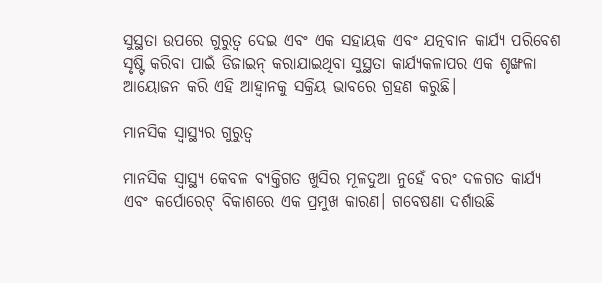ସୁସ୍ଥତା ଉପରେ ଗୁରୁତ୍ୱ ଦେଇ ଏବଂ ଏକ ସହାୟକ ଏବଂ ଯତ୍ନବାନ କାର୍ଯ୍ୟ ପରିବେଶ ସୃଷ୍ଟି କରିବା ପାଇଁ ଡିଜାଇନ୍ କରାଯାଇଥିବା ସୁସ୍ଥତା କାର୍ଯ୍ୟକଳାପର ଏକ ଶୃଙ୍ଖଳା ଆୟୋଜନ କରି ଏହି ଆହ୍ୱାନକୁ ସକ୍ରିୟ ଭାବରେ ଗ୍ରହଣ କରୁଛି।

ମାନସିକ ସ୍ୱାସ୍ଥ୍ୟର ଗୁରୁତ୍ୱ

ମାନସିକ ସ୍ୱାସ୍ଥ୍ୟ କେବଳ ବ୍ୟକ୍ତିଗତ ଖୁସିର ମୂଳଦୁଆ ନୁହେଁ ବରଂ ଦଳଗତ କାର୍ଯ୍ୟ ଏବଂ କର୍ପୋରେଟ୍ ବିକାଶରେ ଏକ ପ୍ରମୁଖ କାରଣ। ଗବେଷଣା ଦର୍ଶାଉଛି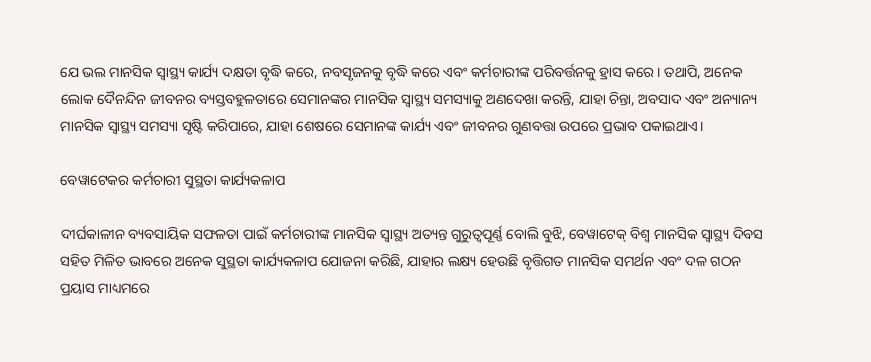ଯେ ଭଲ ମାନସିକ ସ୍ୱାସ୍ଥ୍ୟ କାର୍ଯ୍ୟ ଦକ୍ଷତା ବୃଦ୍ଧି କରେ, ନବସୃଜନକୁ ବୃଦ୍ଧି କରେ ଏବଂ କର୍ମଚାରୀଙ୍କ ପରିବର୍ତ୍ତନକୁ ହ୍ରାସ କରେ। ତଥାପି, ଅନେକ ଲୋକ ଦୈନନ୍ଦିନ ଜୀବନର ବ୍ୟସ୍ତବହୁଳତାରେ ସେମାନଙ୍କର ମାନସିକ ସ୍ୱାସ୍ଥ୍ୟ ସମସ୍ୟାକୁ ଅଣଦେଖା କରନ୍ତି, ଯାହା ଚିନ୍ତା, ଅବସାଦ ଏବଂ ଅନ୍ୟାନ୍ୟ ମାନସିକ ସ୍ୱାସ୍ଥ୍ୟ ସମସ୍ୟା ସୃଷ୍ଟି କରିପାରେ, ଯାହା ଶେଷରେ ସେମାନଙ୍କ କାର୍ଯ୍ୟ ଏବଂ ଜୀବନର ଗୁଣବତ୍ତା ଉପରେ ପ୍ରଭାବ ପକାଇଥାଏ।

ବେୱାଟେକର କର୍ମଚାରୀ ସୁସ୍ଥତା କାର୍ଯ୍ୟକଳାପ

ଦୀର୍ଘକାଳୀନ ବ୍ୟବସାୟିକ ସଫଳତା ପାଇଁ କର୍ମଚାରୀଙ୍କ ମାନସିକ ସ୍ୱାସ୍ଥ୍ୟ ଅତ୍ୟନ୍ତ ଗୁରୁତ୍ୱପୂର୍ଣ୍ଣ ବୋଲି ବୁଝି, ବେୱାଟେକ୍ ବିଶ୍ୱ ମାନସିକ ସ୍ୱାସ୍ଥ୍ୟ ଦିବସ ସହିତ ମିଳିତ ଭାବରେ ଅନେକ ସୁସ୍ଥତା କାର୍ଯ୍ୟକଳାପ ଯୋଜନା କରିଛି, ଯାହାର ଲକ୍ଷ୍ୟ ହେଉଛି ବୃତ୍ତିଗତ ମାନସିକ ସମର୍ଥନ ଏବଂ ଦଳ ଗଠନ ପ୍ରୟାସ ମାଧ୍ୟମରେ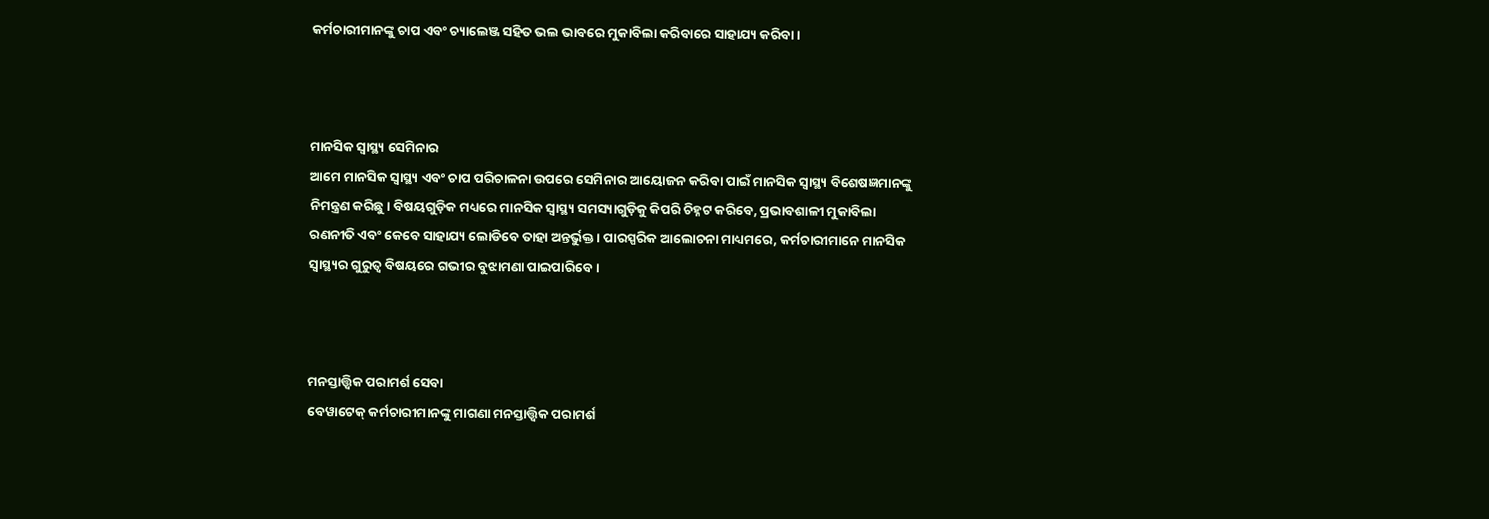କର୍ମଚାରୀମାନଙ୍କୁ ଚାପ ଏବଂ ଚ୍ୟାଲେଞ୍ଜ ସହିତ ଭଲ ଭାବରେ ମୁକାବିଲା କରିବାରେ ସାହାଯ୍ୟ କରିବା।



ମାନସିକ ସ୍ୱାସ୍ଥ୍ୟ ସେମିନାର
ଆମେ ମାନସିକ ସ୍ୱାସ୍ଥ୍ୟ ଏବଂ ଚାପ ପରିଚାଳନା ଉପରେ ସେମିନାର ଆୟୋଜନ କରିବା ପାଇଁ ମାନସିକ ସ୍ୱାସ୍ଥ୍ୟ ବିଶେଷଜ୍ଞମାନଙ୍କୁ ନିମନ୍ତ୍ରଣ କରିଛୁ। ବିଷୟଗୁଡ଼ିକ ମଧ୍ୟରେ ମାନସିକ ସ୍ୱାସ୍ଥ୍ୟ ସମସ୍ୟାଗୁଡ଼ିକୁ କିପରି ଚିହ୍ନଟ କରିବେ, ପ୍ରଭାବଶାଳୀ ମୁକାବିଲା ରଣନୀତି ଏବଂ କେବେ ସାହାଯ୍ୟ ଲୋଡିବେ ତାହା ଅନ୍ତର୍ଭୁକ୍ତ। ପାରସ୍ପରିକ ଆଲୋଚନା ମାଧ୍ୟମରେ, କର୍ମଚାରୀମାନେ ମାନସିକ ସ୍ୱାସ୍ଥ୍ୟର ଗୁରୁତ୍ୱ ବିଷୟରେ ଗଭୀର ବୁଝାମଣା ପାଇପାରିବେ।



ମନସ୍ତାତ୍ତ୍ୱିକ ପରାମର୍ଶ ସେବା
ବେୱାଟେକ୍ କର୍ମଚାରୀମାନଙ୍କୁ ମାଗଣା ମନସ୍ତାତ୍ତ୍ୱିକ ପରାମର୍ଶ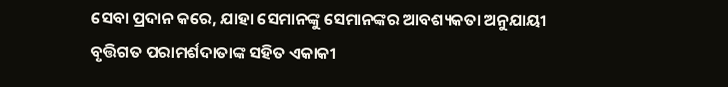ସେବା ପ୍ରଦାନ କରେ, ଯାହା ସେମାନଙ୍କୁ ସେମାନଙ୍କର ଆବଶ୍ୟକତା ଅନୁଯାୟୀ ବୃତ୍ତିଗତ ପରାମର୍ଶଦାତାଙ୍କ ସହିତ ଏକାକୀ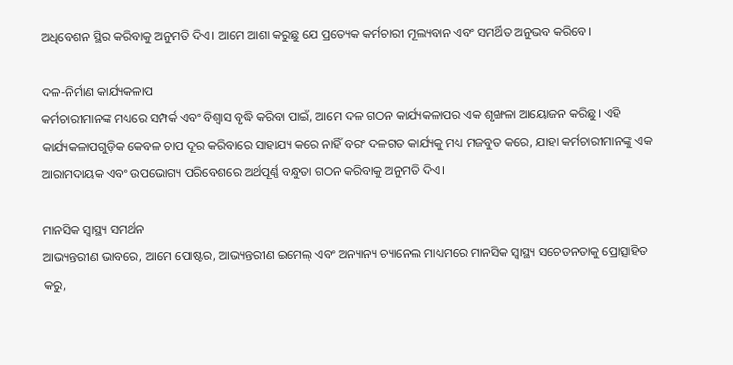ଅଧିବେଶନ ସ୍ଥିର କରିବାକୁ ଅନୁମତି ଦିଏ। ଆମେ ଆଶା କରୁଛୁ ଯେ ପ୍ରତ୍ୟେକ କର୍ମଚାରୀ ମୂଲ୍ୟବାନ ଏବଂ ସମର୍ଥିତ ଅନୁଭବ କରିବେ।

ଦଳ-ନିର୍ମାଣ କାର୍ଯ୍ୟକଳାପ
କର୍ମଚାରୀମାନଙ୍କ ମଧ୍ୟରେ ସମ୍ପର୍କ ଏବଂ ବିଶ୍ୱାସ ବୃଦ୍ଧି କରିବା ପାଇଁ, ଆମେ ଦଳ ଗଠନ କାର୍ଯ୍ୟକଳାପର ଏକ ଶୃଙ୍ଖଳା ଆୟୋଜନ କରିଛୁ। ଏହି କାର୍ଯ୍ୟକଳାପଗୁଡ଼ିକ କେବଳ ଚାପ ଦୂର କରିବାରେ ସାହାଯ୍ୟ କରେ ନାହିଁ ବରଂ ଦଳଗତ କାର୍ଯ୍ୟକୁ ମଧ୍ୟ ମଜବୁତ କରେ, ଯାହା କର୍ମଚାରୀମାନଙ୍କୁ ଏକ ଆରାମଦାୟକ ଏବଂ ଉପଭୋଗ୍ୟ ପରିବେଶରେ ଅର୍ଥପୂର୍ଣ୍ଣ ବନ୍ଧୁତା ଗଠନ କରିବାକୁ ଅନୁମତି ଦିଏ।

ମାନସିକ ସ୍ୱାସ୍ଥ୍ୟ ସମର୍ଥନ
ଆଭ୍ୟନ୍ତରୀଣ ଭାବରେ, ଆମେ ପୋଷ୍ଟର, ଆଭ୍ୟନ୍ତରୀଣ ଇମେଲ୍ ଏବଂ ଅନ୍ୟାନ୍ୟ ଚ୍ୟାନେଲ ମାଧ୍ୟମରେ ମାନସିକ ସ୍ୱାସ୍ଥ୍ୟ ସଚେତନତାକୁ ପ୍ରୋତ୍ସାହିତ କରୁ,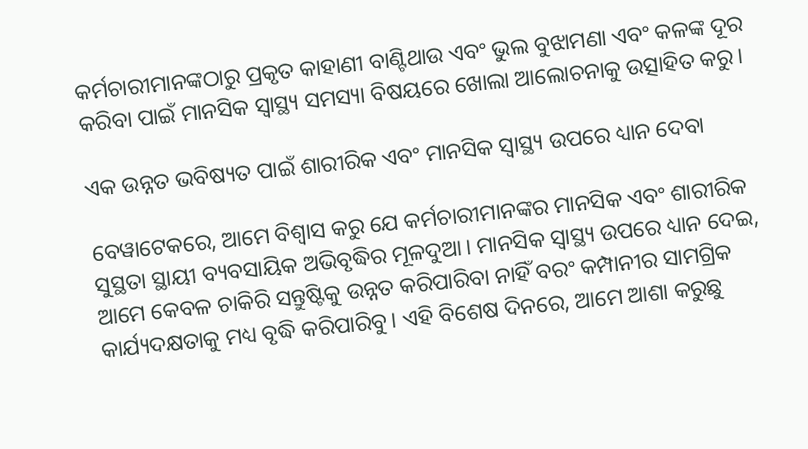କର୍ମଚାରୀମାନଙ୍କଠାରୁ ପ୍ରକୃତ କାହାଣୀ ବାଣ୍ଟିଥାଉ ଏବଂ ଭୁଲ ବୁଝାମଣା ଏବଂ କଳଙ୍କ ଦୂର କରିବା ପାଇଁ ମାନସିକ ସ୍ୱାସ୍ଥ୍ୟ ସମସ୍ୟା ବିଷୟରେ ଖୋଲା ଆଲୋଚନାକୁ ଉତ୍ସାହିତ କରୁ।

ଏକ ଉନ୍ନତ ଭବିଷ୍ୟତ ପାଇଁ ଶାରୀରିକ ଏବଂ ମାନସିକ ସ୍ୱାସ୍ଥ୍ୟ ଉପରେ ଧ୍ୟାନ ଦେବା

ବେୱାଟେକରେ, ଆମେ ବିଶ୍ୱାସ କରୁ ଯେ କର୍ମଚାରୀମାନଙ୍କର ମାନସିକ ଏବଂ ଶାରୀରିକ ସୁସ୍ଥତା ସ୍ଥାୟୀ ବ୍ୟବସାୟିକ ଅଭିବୃଦ୍ଧିର ମୂଳଦୁଆ। ମାନସିକ ସ୍ୱାସ୍ଥ୍ୟ ଉପରେ ଧ୍ୟାନ ଦେଇ, ଆମେ କେବଳ ଚାକିରି ସନ୍ତୁଷ୍ଟିକୁ ଉନ୍ନତ କରିପାରିବା ନାହିଁ ବରଂ କମ୍ପାନୀର ସାମଗ୍ରିକ କାର୍ଯ୍ୟଦକ୍ଷତାକୁ ମଧ୍ୟ ବୃଦ୍ଧି କରିପାରିବୁ। ଏହି ବିଶେଷ ଦିନରେ, ଆମେ ଆଶା କରୁଛୁ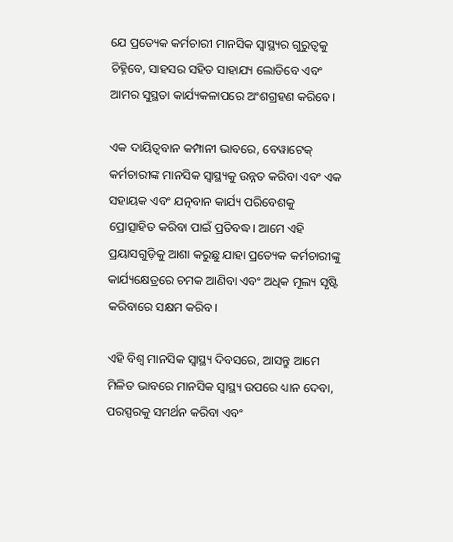ଯେ ପ୍ରତ୍ୟେକ କର୍ମଚାରୀ ମାନସିକ ସ୍ୱାସ୍ଥ୍ୟର ଗୁରୁତ୍ୱକୁ ଚିହ୍ନିବେ, ସାହସର ସହିତ ସାହାଯ୍ୟ ଲୋଡିବେ ଏବଂ ଆମର ସୁସ୍ଥତା କାର୍ଯ୍ୟକଳାପରେ ଅଂଶଗ୍ରହଣ କରିବେ।

ଏକ ଦାୟିତ୍ୱବାନ କମ୍ପାନୀ ଭାବରେ, ବେୱାଟେକ୍ କର୍ମଚାରୀଙ୍କ ମାନସିକ ସ୍ୱାସ୍ଥ୍ୟକୁ ଉନ୍ନତ କରିବା ଏବଂ ଏକ ସହାୟକ ଏବଂ ଯତ୍ନବାନ କାର୍ଯ୍ୟ ପରିବେଶକୁ ପ୍ରୋତ୍ସାହିତ କରିବା ପାଇଁ ପ୍ରତିବଦ୍ଧ। ଆମେ ଏହି ପ୍ରୟାସଗୁଡ଼ିକୁ ଆଶା କରୁଛୁ ଯାହା ପ୍ରତ୍ୟେକ କର୍ମଚାରୀଙ୍କୁ କାର୍ଯ୍ୟକ୍ଷେତ୍ରରେ ଚମକ ଆଣିବା ଏବଂ ଅଧିକ ମୂଲ୍ୟ ସୃଷ୍ଟି କରିବାରେ ସକ୍ଷମ କରିବ।

ଏହି ବିଶ୍ୱ ମାନସିକ ସ୍ୱାସ୍ଥ୍ୟ ଦିବସରେ, ଆସନ୍ତୁ ଆମେ ମିଳିତ ଭାବରେ ମାନସିକ ସ୍ୱାସ୍ଥ୍ୟ ଉପରେ ଧ୍ୟାନ ଦେବା, ପରସ୍ପରକୁ ସମର୍ଥନ କରିବା ଏବଂ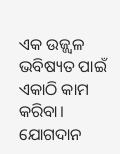ଏକ ଉଜ୍ଜ୍ୱଳ ଭବିଷ୍ୟତ ପାଇଁ ଏକାଠି କାମ କରିବା। ଯୋଗଦାନ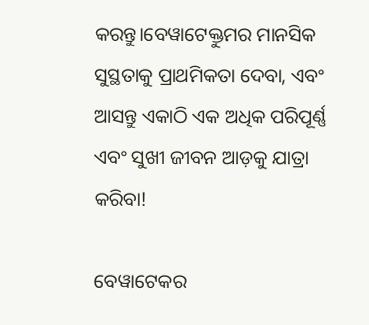କରନ୍ତୁ।ବେୱାଟେକ୍ତୁମର ମାନସିକ ସୁସ୍ଥତାକୁ ପ୍ରାଥମିକତା ଦେବା, ଏବଂ ଆସନ୍ତୁ ଏକାଠି ଏକ ଅଧିକ ପରିପୂର୍ଣ୍ଣ ଏବଂ ସୁଖୀ ଜୀବନ ଆଡ଼କୁ ଯାତ୍ରା କରିବା!

ବେୱାଟେକର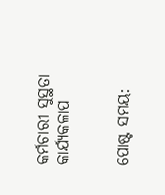କର୍ମଚାରୀ ସୁସ୍ଥତା କାର୍ଯ୍ୟକଳାପ


ପୋଷ୍ଟ ସମୟ: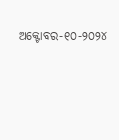ଅକ୍ଟୋବର-୧୦-୨୦୨୪